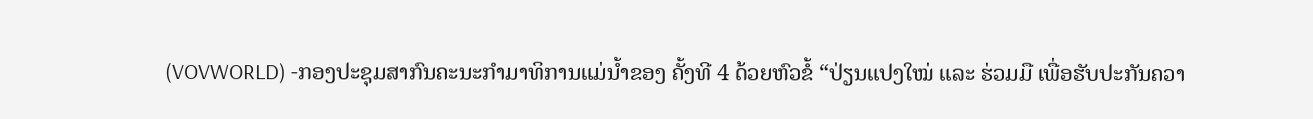(VOVWORLD) -ກອງປະຊຸມສາກົນຄະນະກຳມາທິການແມ່ນ້ຳຂອງ ຄັ້ງທີ 4 ດ້ວຍຫົວຂໍ້ “ປ່ຽນແປງໃໝ່ ແລະ ຮ່ວມມື ເພື່ອຮັບປະກັນຄວາ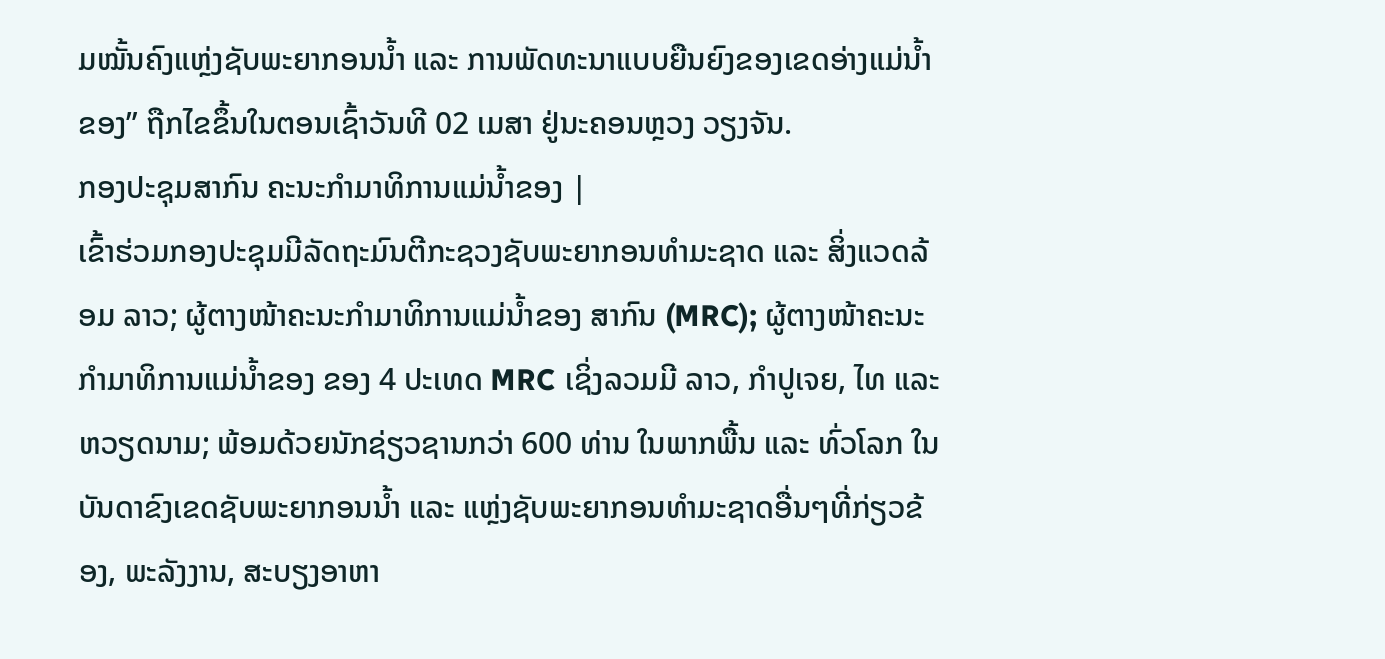ມໝັ້ນຄົງແຫຼ່ງຊັບພະຍາກອນນ້ຳ ແລະ ການພັດທະນາແບບຍືນຍົງຂອງເຂດອ່າງແມ່ນ້ຳຂອງ” ຖືກໄຂຂຶ້ນໃນຕອນເຊົ້າວັນທີ 02 ເມສາ ຢູ່ນະຄອນຫຼວງ ວຽງຈັນ.
ກອງປະຊຸມສາກົນ ຄະນະກຳມາທິການແມ່ນ້ຳຂອງ |
ເຂົ້າຮ່ວມກອງປະຊຸມມີລັດຖະມົນຕີກະຊວງຊັບພະຍາກອນທຳມະຊາດ ແລະ ສິ່ງແວດລ້ອມ ລາວ; ຜູ້ຕາງໜ້າຄະນະກຳມາທິການແມ່ນ້ຳຂອງ ສາກົນ (MRC); ຜູ້ຕາງໜ້າຄະນະກຳມາທິການແມ່ນ້ຳຂອງ ຂອງ 4 ປະເທດ MRC ເຊິ່ງລວມມີ ລາວ, ກຳປູເຈຍ, ໄທ ແລະ ຫວຽດນາມ; ພ້ອມດ້ວຍນັກຊ່ຽວຊານກວ່າ 600 ທ່ານ ໃນພາກພື້ນ ແລະ ທົ່ວໂລກ ໃນບັນດາຂົງເຂດຊັບພະຍາກອນນ້ຳ ແລະ ແຫຼ່ງຊັບພະຍາກອນທຳມະຊາດອື່ນໆທີ່ກ່ຽວຂ້ອງ, ພະລັງງານ, ສະບຽງອາຫາ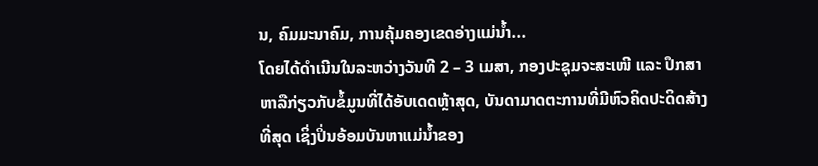ນ, ຄົມມະນາຄົມ, ການຄຸ້ມຄອງເຂດອ່າງແມ່ນ້ຳ...
ໂດຍໄດ້ດຳເນີນໃນລະຫວ່າງວັນທີ 2 – 3 ເມສາ, ກອງປະຊຸມຈະສະເໜີ ແລະ ປຶກສາຫາລືກ່ຽວກັບຂໍ້ມູນທີ່ໄດ້ອັບເດດຫຼ້າສຸດ, ບັນດາມາດຕະການທີ່ມີຫົວຄິດປະດິດສ້າງທີ່ສຸດ ເຊິ່ງປິ່ນອ້ອມບັນຫາແມ່ນ້ຳຂອງ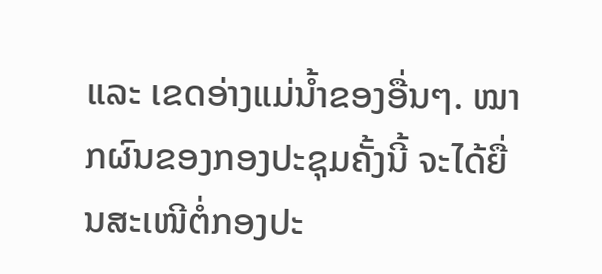ແລະ ເຂດອ່າງແມ່ນ້ຳຂອງອື່ນໆ. ໝາກຜົນຂອງກອງປະຊຸມຄັ້ງນີ້ ຈະໄດ້ຍື່ນສະເໜີຕໍ່ກອງປະ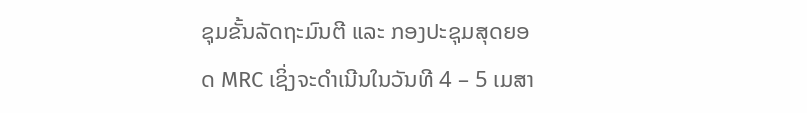ຊຸມຂັ້ນລັດຖະມົນຕີ ແລະ ກອງປະຊຸມສຸດຍອດ MRC ເຊິ່ງຈະດຳເນີນໃນວັນທີ 4 – 5 ເມສາ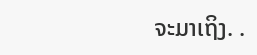ຈະມາເຖິງ. .